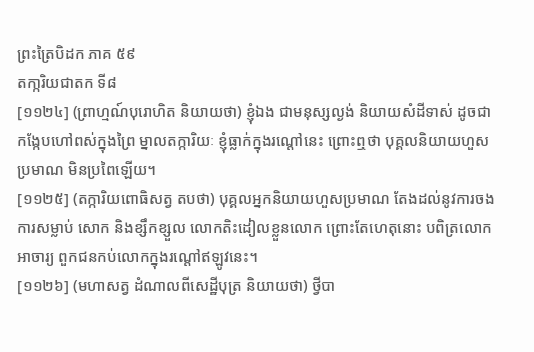ព្រះត្រៃបិដក ភាគ ៥៩
តកា្ករិយជាតក ទី៨
[១១២៤] (ព្រាហ្មណ៍បុរោហិត និយាយថា) ខ្ញុំឯង ជាមនុស្សល្ងង់ និយាយសំដីទាស់ ដូចជាកង្កែបហៅពស់ក្នុងព្រៃ ម្នាលតក្ការិយៈ ខ្ញុំធ្លាក់ក្នុងរណ្តៅនេះ ព្រោះឮថា បុគ្គលនិយាយហួសប្រមាណ មិនប្រពៃឡើយ។
[១១២៥] (តក្ការិយពោធិសត្វ តបថា) បុគ្គលអ្នកនិយាយហួសប្រមាណ តែងដល់នូវការចង ការសម្លាប់ សោក និងខ្សឹកខ្សួល លោកតិះដៀលខ្លួនលោក ព្រោះតែហេតុនោះ បពិត្រលោកអាចារ្យ ពួកជនកប់លោកក្នុងរណ្តៅឥឡូវនេះ។
[១១២៦] (មហាសត្វ ដំណាលពីសេដ្ឋីបុត្រ និយាយថា) ថ្វីបា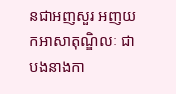នជាអញសួរ អញយកអាសាតុណ្ឌិលៈ ជាបងនាងកា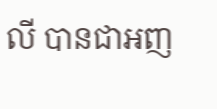លី បានជាអញ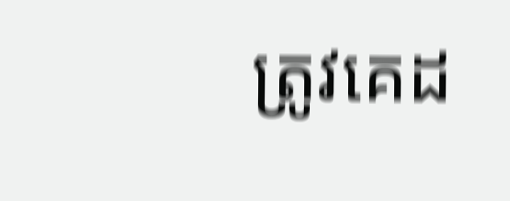ត្រូវគេដ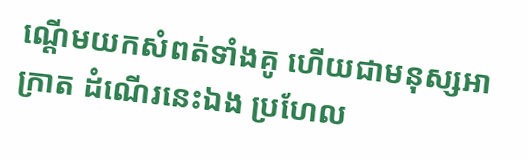ណ្តើមយកសំពត់ទាំងគូ ហើយជាមនុស្សអាក្រាត ដំណើរនេះឯង ប្រហែល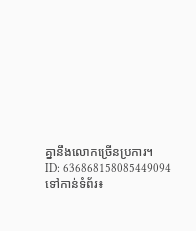គ្នានឹងលោកច្រើនប្រការ។
ID: 636868158085449094
ទៅកាន់ទំព័រ៖